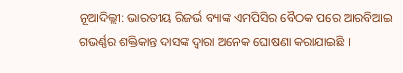ନୂଆଦିଲ୍ଲୀ: ଭାରତୀୟ ରିଜର୍ଭ ବ୍ୟାଙ୍କ ଏମପିସିର ବୈଠକ ପରେ ଆରବିଆଇ ଗଭର୍ଣ୍ଣର ଶକ୍ତିକାନ୍ତ ଦାସଙ୍କ ଦ୍ୱାରା ଅନେକ ଘୋଷଣା କରାଯାଇଛି ।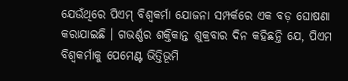ଯେଉଁଥିରେ ପିଏମ୍ ବିଶ୍ୱକର୍ମା ଯୋଜନା ସମ୍ପର୍କରେ ଏକ ବଡ଼ ଘୋଷଣା କରାଯାଇଛି । ଗଭର୍ଣ୍ଣର ଶକ୍ତିକାନ୍ତ ଶୁକ୍ରବାର ଦିନ କହିଛନ୍ତି ଯେ, ପିଏମ ବିଶ୍ୱକର୍ମାକୁ ପେମେଣ୍ଟ ଭିତ୍ତିଭୂମି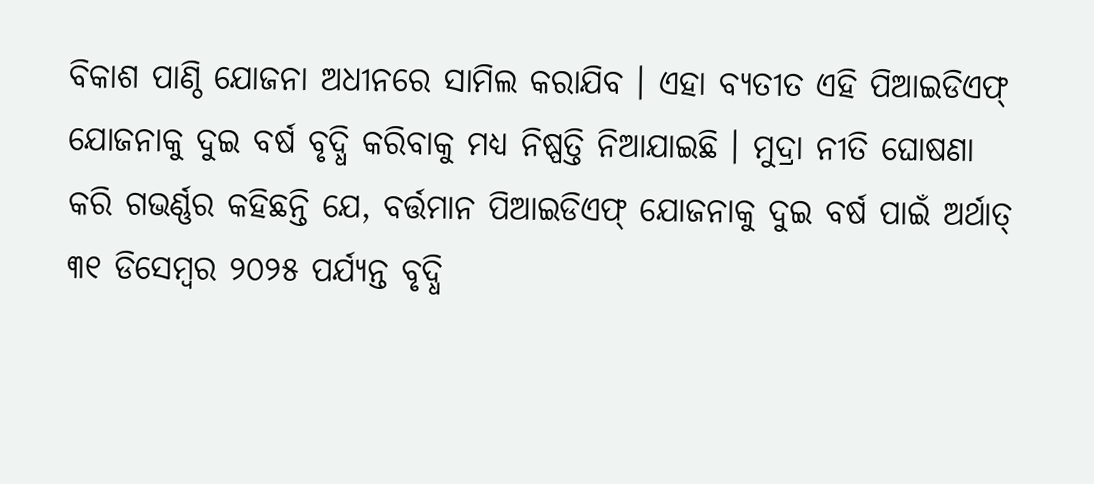ବିକାଶ ପାଣ୍ଠି ଯୋଜନା ଅଧୀନରେ ସାମିଲ କରାଯିବ । ଏହା ବ୍ୟତୀତ ଏହି ପିଆଇଡିଏଫ୍ ଯୋଜନାକୁ ଦୁଇ ବର୍ଷ ବୃଦ୍ଧି କରିବାକୁ ମଧ୍ୟ ନିଷ୍ପତ୍ତି ନିଆଯାଇଛି । ମୁଦ୍ରା ନୀତି ଘୋଷଣା କରି ଗଭର୍ଣ୍ଣର କହିଛନ୍ତି ଯେ, ବର୍ତ୍ତମାନ ପିଆଇଡିଏଫ୍ ଯୋଜନାକୁ ଦୁଇ ବର୍ଷ ପାଇଁ ଅର୍ଥାତ୍ ୩୧ ଡିସେମ୍ବର ୨୦୨୫ ପର୍ଯ୍ୟନ୍ତ ବୃଦ୍ଧି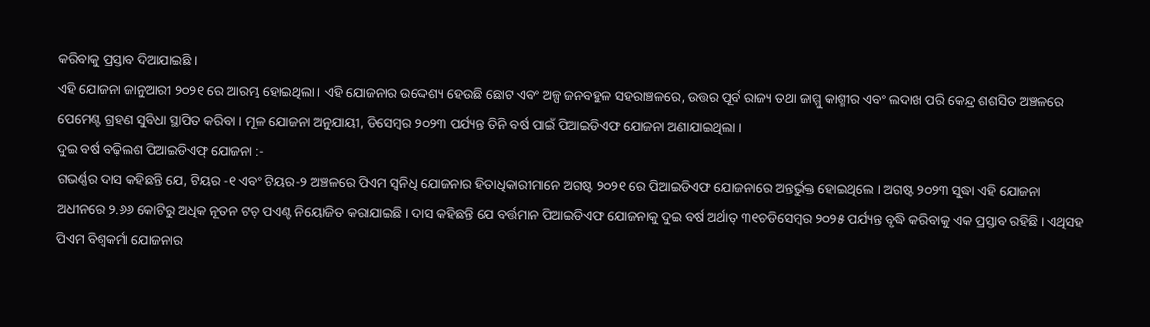କରିବାକୁ ପ୍ରସ୍ତାବ ଦିଆଯାଇଛି ।
ଏହି ଯୋଜନା ଜାନୁଆରୀ ୨୦୨୧ ରେ ଆରମ୍ଭ ହୋଇଥିଲା । ଏହି ଯୋଜନାର ଉଦ୍ଦେଶ୍ୟ ହେଉଛି ଛୋଟ ଏବଂ ଅଳ୍ପ ଜନବହୁଳ ସହରାଞ୍ଚଳରେ, ଉତ୍ତର ପୂର୍ବ ରାଜ୍ୟ ତଥା ଜାମ୍ମୁ କାଶ୍ମୀର ଏବଂ ଲଦାଖ ପରି କେନ୍ଦ୍ର ଶଶସିତ ଅଞ୍ଚଳରେ ପେମେଣ୍ଟ ଗ୍ରହଣ ସୁବିଧା ସ୍ଥାପିତ କରିବା । ମୂଳ ଯୋଜନା ଅନୁଯାୟୀ, ଡିସେମ୍ବର ୨୦୨୩ ପର୍ଯ୍ୟନ୍ତ ତିନି ବର୍ଷ ପାଇଁ ପିଆଇଡିଏଫ ଯୋଜନା ଅଣାଯାଇଥିଲା ।
ଦୁଇ ବର୍ଷ ବଢ଼ିଲଶ ପିଆଇଡିଏଫ୍ ଯୋଜନା :-
ଗଭର୍ଣ୍ଣର ଦାସ କହିଛନ୍ତି ଯେ, ଟିୟର -୧ ଏବଂ ଟିୟର-୨ ଅଞ୍ଚଳରେ ପିଏମ ସ୍ୱନିଧି ଯୋଜନାର ହିତାଧିକାରୀମାନେ ଅଗଷ୍ଟ ୨୦୨୧ ରେ ପିଆଇଡିଏଫ ଯୋଜନାରେ ଅନ୍ତର୍ଭୁକ୍ତ ହୋଇଥିଲେ । ଅଗଷ୍ଟ ୨୦୨୩ ସୁଦ୍ଧା ଏହି ଯୋଜନା ଅଧୀନରେ ୨.୬୬ କୋଟିରୁ ଅଧିକ ନୂତନ ଟଚ୍ ପଏଣ୍ଟ ନିୟୋଜିତ କରାଯାଇଛି । ଦାସ କହିଛନ୍ତି ଯେ ବର୍ତ୍ତମାନ ପିଆଇଡିଏଫ ଯୋଜନାକୁ ଦୁଇ ବର୍ଷ ଅର୍ଥାତ୍ ୩୧ଚଡିସେମ୍ବର ୨୦୨୫ ପର୍ଯ୍ୟନ୍ତ ବୃଦ୍ଧି କରିବାକୁ ଏକ ପ୍ରସ୍ତାବ ରହିଛି । ଏଥିସହ ପିଏମ ବିଶ୍ୱକର୍ମା ଯୋଜନାର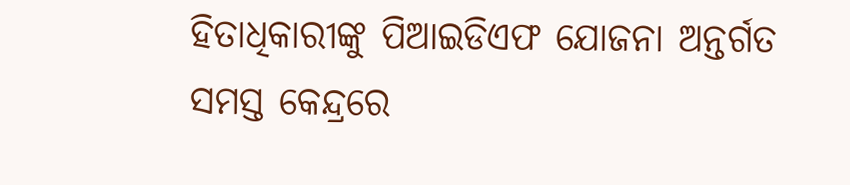ହିତାଧିକାରୀଙ୍କୁ ପିଆଇଡିଏଫ ଯୋଜନା ଅନ୍ତର୍ଗତ ସମସ୍ତ କେନ୍ଦ୍ରରେ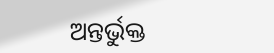ଅନ୍ତର୍ଭୁକ୍ତ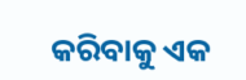କରିବାକୁ ଏକ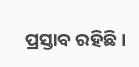ପ୍ରସ୍ତାବ ରହିଛି ।